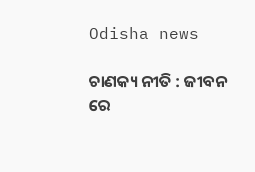Odisha news

ଚାଣକ୍ୟ ନୀତି : ଜୀବନ ରେ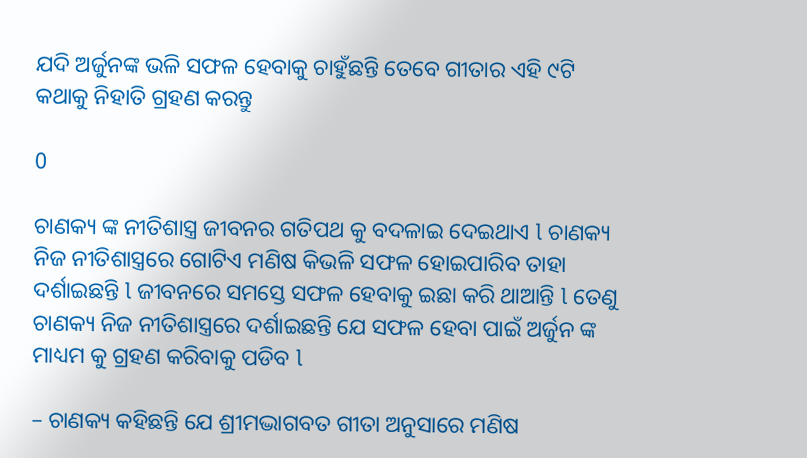ଯଦି ଅର୍ଜୁନଙ୍କ ଭଳି ସଫଳ ହେବାକୁ ଚାହୁଁଛନ୍ତି ତେବେ ଗୀତାର ଏହି ୯ଟି କଥାକୁ ନିହାତି ଗ୍ରହଣ କରନ୍ତୁ

0

ଚାଣକ୍ୟ ଙ୍କ ନୀତିଶାସ୍ତ୍ର ଜୀବନର ଗତିପଥ କୁ ବଦଳାଇ ଦେଇଥାଏ l ଚାଣକ୍ୟ ନିଜ ନୀତିଶାସ୍ତ୍ରରେ ଗୋଟିଏ ମଣିଷ କିଭଳି ସଫଳ ହୋଇପାରିବ ତାହା ଦର୍ଶାଇଛନ୍ତି l ଜୀବନରେ ସମସ୍ତେ ସଫଳ ହେବାକୁ ଇଛା କରି ଥାଆନ୍ତି l ତେଣୁ ଚାଣକ୍ୟ ନିଜ ନୀତିଶାସ୍ତ୍ରରେ ଦର୍ଶାଇଛନ୍ତି ଯେ ସଫଳ ହେବା ପାଇଁ ଅର୍ଜୁନ ଙ୍କ ମାଧ୍ୟମ କୁ ଗ୍ରହଣ କରିବାକୁ ପଡିବ l

– ଚାଣକ୍ୟ କହିଛନ୍ତି ଯେ ଶ୍ରୀମଦ୍ଭାଗବତ ଗୀତା ଅନୁସାରେ ମଣିଷ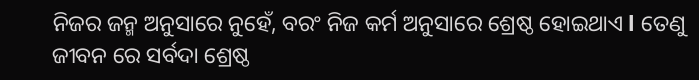ନିଜର ଜନ୍ମ ଅନୁସାରେ ନୁହେଁ, ବରଂ ନିଜ କର୍ମ ଅନୁସାରେ ଶ୍ରେଷ୍ଠ ହୋଇଥାଏ l ତେଣୁ ଜୀବନ ରେ ସର୍ବଦା ଶ୍ରେଷ୍ଠ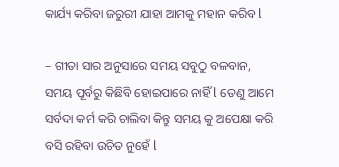କାର୍ଯ୍ୟ କରିବା ଜରୁରୀ ଯାହା ଆମକୁ ମହାନ କରିବ l

– ଗୀତା ସାର ଅନୁସାରେ ସମୟ ସବୁଠୁ ବଳବାନ, ସମୟ ପୂର୍ବରୁ କିଛିବି ହୋଇପାରେ ନାହିଁ l ତେଣୁ ଆମେ ସର୍ବଦା କର୍ମ କରି ଚାଲିବା କିନ୍ତୁ ସମୟ କୁ ଅପେକ୍ଷା କରି ବସି ରହିବା ଉଚିତ ନୁହେଁ l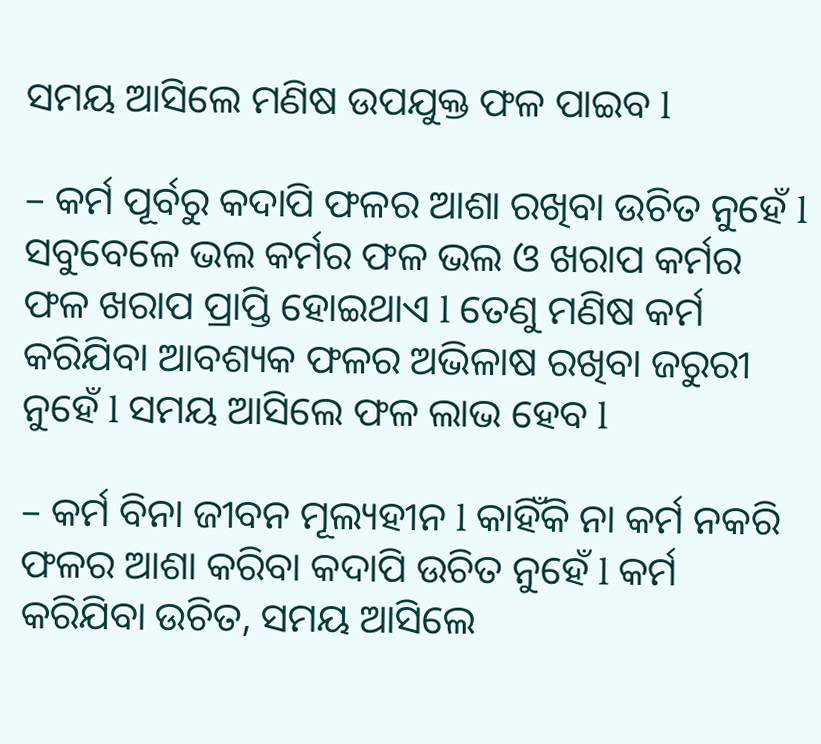ସମୟ ଆସିଲେ ମଣିଷ ଉପଯୁକ୍ତ ଫଳ ପାଇବ l

– କର୍ମ ପୂର୍ବରୁ କଦାପି ଫଳର ଆଶା ରଖିବା ଉଚିତ ନୁହେଁ l ସବୁବେଳେ ଭଲ କର୍ମର ଫଳ ଭଲ ଓ ଖରାପ କର୍ମର ଫଳ ଖରାପ ପ୍ରାପ୍ତି ହୋଇଥାଏ l ତେଣୁ ମଣିଷ କର୍ମ କରିଯିବା ଆବଶ୍ୟକ ଫଳର ଅଭିଳାଷ ରଖିବା ଜରୁରୀ ନୁହେଁ l ସମୟ ଆସିଲେ ଫଳ ଲାଭ ହେବ l

– କର୍ମ ବିନା ଜୀବନ ମୂଲ୍ୟହୀନ l କାହିଁକି ନା କର୍ମ ନକରି ଫଳର ଆଶା କରିବା କଦାପି ଉଚିତ ନୁହେଁ l କର୍ମ କରିଯିବା ଉଚିତ, ସମୟ ଆସିଲେ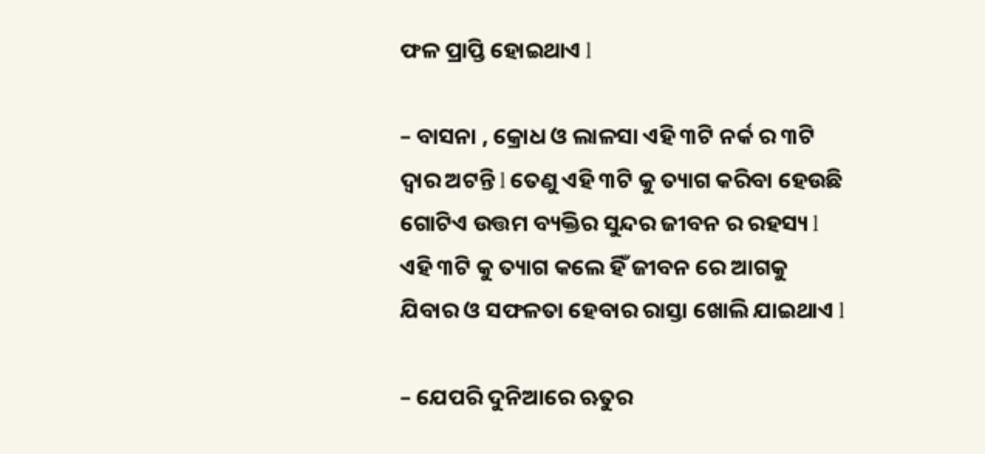ଫଳ ପ୍ରାପ୍ତି ହୋଇଥାଏ l

– ବାସନା , କ୍ରୋଧ ଓ ଲାଳସା ଏହି ୩ଟି ନର୍କ ର ୩ଟି ଦ୍ବାର ଅଟନ୍ତି l ତେଣୁ ଏହି ୩ଟି କୁ ତ୍ୟାଗ କରିବା ହେଉଛି ଗୋଟିଏ ଉତ୍ତମ ବ୍ୟକ୍ତିର ସୁନ୍ଦର ଜୀବନ ର ରହସ୍ୟ l ଏହି ୩ଟି କୁ ତ୍ୟାଗ କଲେ ହିଁ ଜୀବନ ରେ ଆଗକୁ ଯିବାର ଓ ସଫଳତା ହେବାର ରାସ୍ତା ଖୋଲି ଯାଇଥାଏ l

– ଯେପରି ଦୁନିଆରେ ଋତୁର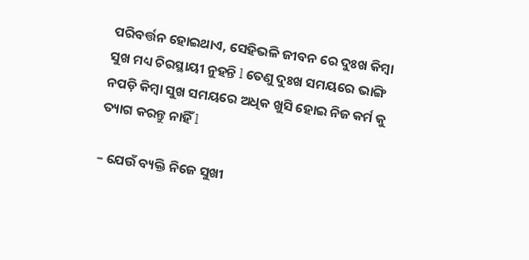ପରିବର୍ତ୍ତନ ହୋଇଥାଏ, ସେହିଭଳି ଜୀବନ ରେ ଦୁଃଖ କିମ୍ବା ସୁଖ ମଧ୍ୟ ଚିରସ୍ଥାୟୀ ନୁହନ୍ତି l ତେଣୁ ଦୁଃଖ ସମୟରେ ଭାଙ୍ଗି ନପଡ଼ି କିମ୍ବା ସୁଖ ସମୟରେ ଅଧିକ ଖୁସି ହୋଇ ନିଜ କର୍ମ କୁ ତ୍ୟାଗ କରନ୍ତୁ ନାହିଁ l

– ଯେଉଁ ବ୍ୟକ୍ତି ନିଜେ ସୁଖୀ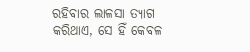ରହିବାର ଲାଳସା ତ୍ୟାଗ କରିଥାଏ, ସେ ହିଁ କେବଳ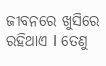ଜୀବନରେ ଖୁସିରେ ରହିଥାଏ l ତେଣୁ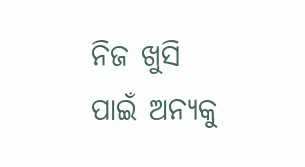ନିଜ ଖୁସି ପାଇଁ ଅନ୍ୟକୁ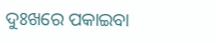ଦୁଃଖରେ ପକାଇବା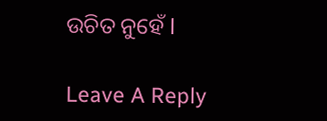ଉଚିତ ନୁହେଁ l

Leave A Reply